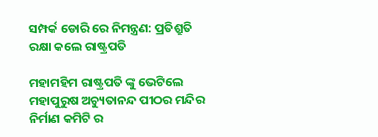ସମ୍ପର୍କ ଡୋରି ରେ ନିମନ୍ତ୍ରଣ: ପ୍ରତିଶ୍ରୁତି ରକ୍ଷା କଲେ ରାଷ୍ଟ୍ରପତି

ମହାମହିମ ରାଷ୍ଟ୍ରପତି ଙ୍କୁ ଭେଟିଲେ ମହାପୁରୁଷ ଅଚ୍ୟୁତାନନ୍ଦ ପୀଠର ମନ୍ଦିର ନିର୍ମାଣ କମିଟି ର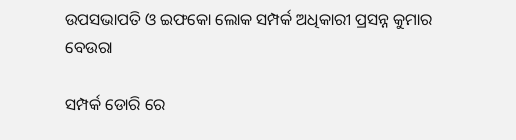ଉପସଭାପତି ଓ ଇଫକୋ ଲୋକ ସମ୍ପର୍କ ଅଧିକାରୀ ପ୍ରସନ୍ନ କୁମାର ବେଉରା

ସମ୍ପର୍କ ଡୋରି ରେ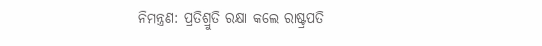ନିମନ୍ତ୍ରଣ: ପ୍ରତିଶ୍ରୁତି ରକ୍ଷା କଲେ ରାଷ୍ଟ୍ରପତି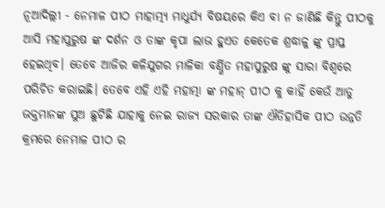ନୂଆଦିଲ୍ଲୀ - ନେମାଳ ପୀଠ ମାହାତ୍ମ୍ୟ ମାଧୁର୍ଯ୍ୟ ବିଷୟରେ କିଏ ବା ନ ଜାଣିଛି କିନ୍ତୁ ପୀଠକୁ ଆସି ମହାପୁରୁଷ ଙ୍କ ଦର୍ଶନ ଓ ତାଙ୍କ କୃପା ଲାଭ ହୁଏତ କେତେକ ଶ୍ରଦ୍ଧାଳୁ ଙ୍କୁ ପ୍ରାପ୍ତ ହେଇଥିବ। ତେବେ ଆଜିର କଳିଯୁଗର ମାଳିକା ବର୍ଣ୍ଣିତ ମହାପୁରୁଷ ଙ୍କୁ ସାରା ବିଶ୍ବରେ ପରିଚିତ କରାଇଛି। ତେବେ ଏହି ଏହି ମହାତ୍ମା ଙ୍କ ମହାନ୍ ପୀଠ କୁ କାହିଁ କେଉଁ ଆଡୁ ଭକ୍ତମାନଙ୍କ ସୁଅ ଛୁଟିଛି ଯାହାକୁ ନେଇ ରାଜ୍ୟ ସରକାର ତାଙ୍କ ଐତିହାସିକ ପୀଠ ଉନ୍ନତି କ୍ରମରେ ନେମାଳ ପୀଠ ର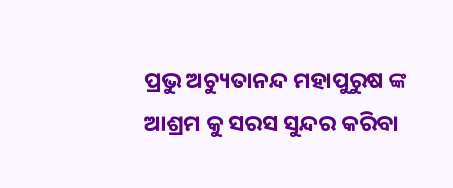ପ୍ରଭୁ ଅଚ୍ୟୁତାନନ୍ଦ ମହାପୁରୁଷ ଙ୍କ ଆଶ୍ରମ କୁ ସରସ ସୁନ୍ଦର କରିବା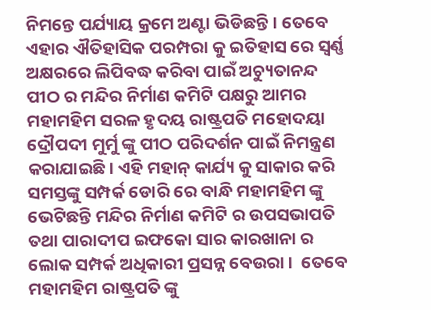ନିମନ୍ତେ ପର୍ଯ୍ୟାୟ କ୍ରମେ ଅଣ୍ଟା ଭିଡିଛନ୍ତି। ତେବେ ଏହାର ଐତିହାସିକ ପରମ୍ପରା କୁ ଇତିହାସ ରେ ସ୍ବର୍ଣ୍ଣ ଅକ୍ଷରରେ ଲିପିବଦ୍ଧ କରିବା ପାଇଁ ଅଚ୍ୟୁତାନନ୍ଦ ପୀଠ ର ମନ୍ଦିର ନିର୍ମାଣ କମିଟି ପକ୍ଷରୁ ଆମର ମହାମହିମ ସରଳ ହୃଦୟ ରାଷ୍ଟ୍ରପତି ମହୋଦୟା ଦ୍ରୌପଦୀ ମୁର୍ମୁ ଙ୍କୁ ପୀଠ ପରିଦର୍ଶନ ପାଇଁ ନିମନ୍ତ୍ରଣ କରାଯାଇଛି। ଏହି ମହାନ୍ କାର୍ଯ୍ୟ କୁ ସାକାର କରି ସମସ୍ତଙ୍କୁ ସମ୍ପର୍କ ଡୋରି ରେ ବାନ୍ଧି ମହାମହିମ ଙ୍କୁ ଭେଟିଛନ୍ତି ମନ୍ଦିର ନିର୍ମାଣ କମିଟି ର ଉପସଭାପତି ତଥା ପାରାଦୀପ ଇଫକୋ ସାର କାରଖାନା ର ଲୋକ ସମ୍ପର୍କ ଅଧିକାରୀ ପ୍ରସନ୍ନ ବେଉରା ।  ତେବେ ମହାମହିମ ରାଷ୍ଟ୍ରପତି ଙ୍କୁ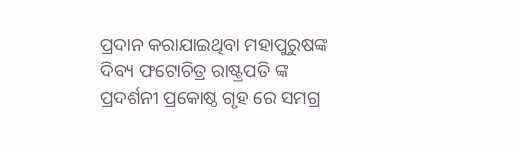ପ୍ରଦାନ କରାଯାଇଥିବା ମହାପୁରୁଷଙ୍କ ଦିବ୍ୟ ଫଟୋଚିତ୍ର ରାଷ୍ଟ୍ରପତି ଙ୍କ ପ୍ରଦର୍ଶନୀ ପ୍ରକୋଷ୍ଠ ଗୃହ ରେ ସମଗ୍ର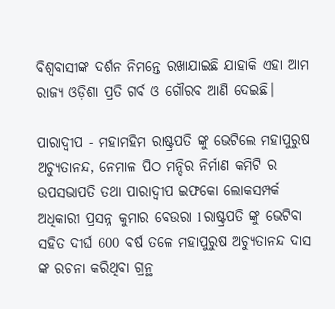ବିଶ୍ୱବାସୀଙ୍କ ଦର୍ଶନ ନିମନ୍ତେ ରଖାଯାଇଛି ଯାହାକି ଏହା ଆମ ରାଜ୍ୟ ଓଡ଼ିଶା ପ୍ରତି ଗର୍ବ ଓ ଗୌରବ ଆଣି ଦେଇଛି।

ପାରାଦ୍ୱୀପ - ମହାମହିମ ରାଷ୍ଟ୍ରପତି ଙ୍କୁ ଭେଟିଲେ ମହାପୁରୁଷ ଅଚ୍ୟୁତାନନ୍ଦ, ନେମାଳ ପିଠ ମନ୍ଦିର ନିର୍ମାଣ କମିଟି ର ଉପସଭାପତି ତଥା ପାରାଦ୍ୱୀପ ଇଫକୋ ଲୋକସମ୍ପର୍କ ଅଧିକାରୀ ପ୍ରସନ୍ନ କୁମାର ବେଉରା l ରାଷ୍ଟ୍ରପତି ଙ୍କୁ ଭେଟିବା ସହିତ ଦୀର୍ଘ 600 ବର୍ଷ ତଳେ ମହାପୁରୁଷ ଅଚ୍ୟୁତାନନ୍ଦ ଦାସ ଙ୍କ ରଚନା କରିଥିବା ଗ୍ରନ୍ଥ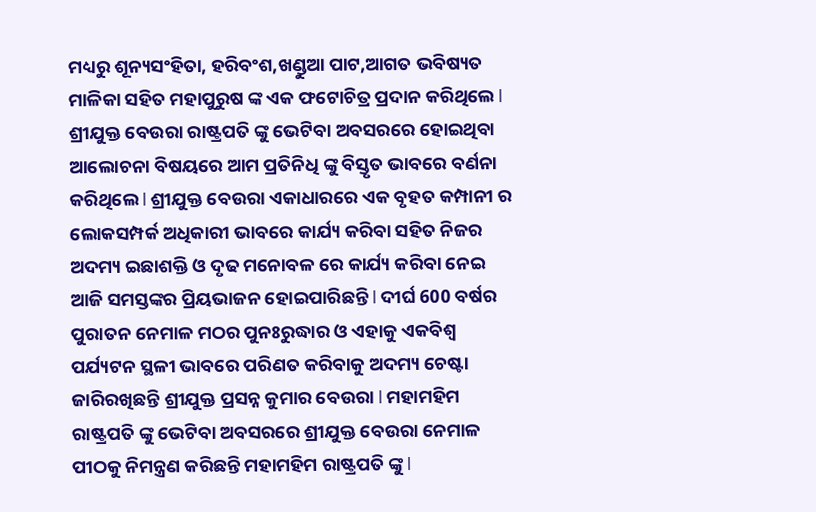ମଧ୍ୟରୁ ଶୂନ୍ୟସଂହିତା, ହରିବଂଶ,ଖଣ୍ଡୁଆ ପାଟ,ଆଗତ ଭବିଷ୍ୟତ ମାଳିକା ସହିତ ମହାପୁରୁଷ ଙ୍କ ଏକ ଫଟୋଚିତ୍ର ପ୍ରଦାନ କରିଥିଲେ l ଶ୍ରୀଯୁକ୍ତ ବେଉରା ରାଷ୍ଟ୍ରପତି ଙ୍କୁ ଭେଟିବା ଅବସରରେ ହୋଇଥିବା ଆଲୋଚନା ବିଷୟରେ ଆମ ପ୍ରତିନିଧି ଙ୍କୁ ବିସ୍ତୃତ ଭାବରେ ବର୍ଣନା କରିଥିଲେ l ଶ୍ରୀଯୁକ୍ତ ବେଉରା ଏକାଧାରରେ ଏକ ବୃହତ କମ୍ପାନୀ ର ଲୋକସମ୍ପର୍କ ଅଧିକାରୀ ଭାବରେ କାର୍ଯ୍ୟ କରିବା ସହିତ ନିଜର ଅଦମ୍ୟ ଇଛାଶକ୍ତି ଓ ଦୃଢ ମନୋବଳ ରେ କାର୍ଯ୍ୟ କରିବା ନେଇ ଆଜି ସମସ୍ତଙ୍କର ପ୍ରିୟଭାଜନ ହୋଇପାରିଛନ୍ତି l ଦୀର୍ଘ 600 ବର୍ଷର ପୁରାତନ ନେମାଳ ମଠର ପୁନଃରୁଦ୍ଧାର ଓ ଏହାକୁ ଏକବିଶ୍ୱ ପର୍ଯ୍ୟଟନ ସ୍ଥଳୀ ଭାବରେ ପରିଣତ କରିବାକୁ ଅଦମ୍ୟ ଚେଷ୍ଟା ଜାରିରଖିଛନ୍ତି ଶ୍ରୀଯୁକ୍ତ ପ୍ରସନ୍ନ କୁମାର ବେଉରା l ମହାମହିମ ରାଷ୍ଟ୍ରପତି ଙ୍କୁ ଭେଟିବା ଅବସରରେ ଶ୍ରୀଯୁକ୍ତ ବେଉରା ନେମାଳ ପୀଠକୁ ନିମନ୍ତ୍ରଣ କରିଛନ୍ତି ମହାମହିମ ରାଷ୍ଟ୍ରପତି ଙ୍କୁ l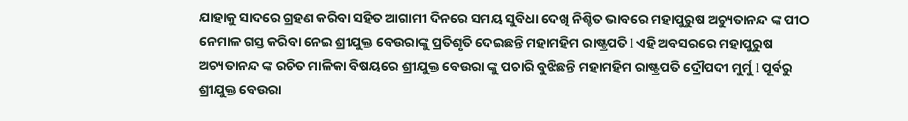ଯାହାକୁ ସାଦରେ ଗ୍ରହଣ କରିବା ସହିତ ଆଗାମୀ ଦିନରେ ସମୟ ସୁବିଧା ଦେଖି ନିଶ୍ଚିତ ଭାବରେ ମହାପୁରୁଷ ଅଚ୍ୟୁତାନନ୍ଦ ଙ୍କ ପୀଠ ନେମାଳ ଗସ୍ତ କରିବା ନେଇ ଶ୍ରୀଯୁକ୍ତ ବେଉରାଙ୍କୁ ପ୍ରତିଶୃତି ଦେଇଛନ୍ତି ମହାମହିମ ରାଷ୍ଟ୍ରପତି l ଏହି ଅବସରରେ ମହାପୁରୁଷ ଅଚ୍ୟତାନନ୍ଦ ଙ୍କ ରଚିତ ମାଳିକା ବିଷୟରେ ଶ୍ରୀଯୁକ୍ତ ବେଉରା ଙ୍କୁ ପଚାରି ବୁଝିଛନ୍ତି ମହାମହିମ ରାଷ୍ଟ୍ରପତି ଦ୍ରୌପଦୀ ମୁର୍ମୁ l ପୂର୍ବରୁ ଶ୍ରୀଯୁକ୍ତ ବେଉରା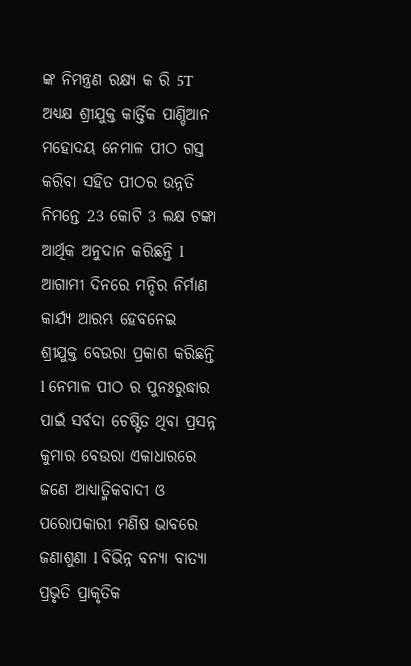ଙ୍କ ନିମନ୍ତ୍ରଣ ରକ୍ଷ୍ୟ କ ରି 5T ଅଧ୍ୟକ୍ଷ ଶ୍ରୀଯୁକ୍ତ କାର୍ତ୍ତିକ ପାଣ୍ଡିଆନ ମହୋଦୟ ନେମାଳ ପୀଠ ଗସ୍ତ କରିବା ସହିତ ପୀଠର ଉନ୍ନତି ନିମନ୍ତେ 23 କୋଟି 3 ଲକ୍ଷ ଟଙ୍କା ଆର୍ଥିକ ଅନୁଦାନ କରିଛନ୍ତି l ଆଗାମୀ ଦିନରେ ମନ୍ଦିର ନିର୍ମାଣ କାର୍ଯ୍ୟ ଆରମ୍ଭ ହେବନେଇ ଶ୍ରୀଯୁକ୍ତ ବେଉରା ପ୍ରକାଶ କରିଛନ୍ତି l ନେମାଳ ପୀଠ ର ପୁନଃରୁଦ୍ଧାର ପାଇଁ ସର୍ବଦା ଚେଷ୍ଟିତ ଥିବା ପ୍ରସନ୍ନ କୁମାର ବେଉରା ଏକାଧାରରେ ଜଣେ ଆଧ୍ୟାତ୍ମିକବାଦୀ ଓ ପରୋପକାରୀ ମଣିଷ ଭାବରେ ଜଣାଶୁଣା l ବିଭିନ୍ନ ବନ୍ୟା ବାତ୍ୟା ପ୍ରଭୃତି ପ୍ରାକୃତିକ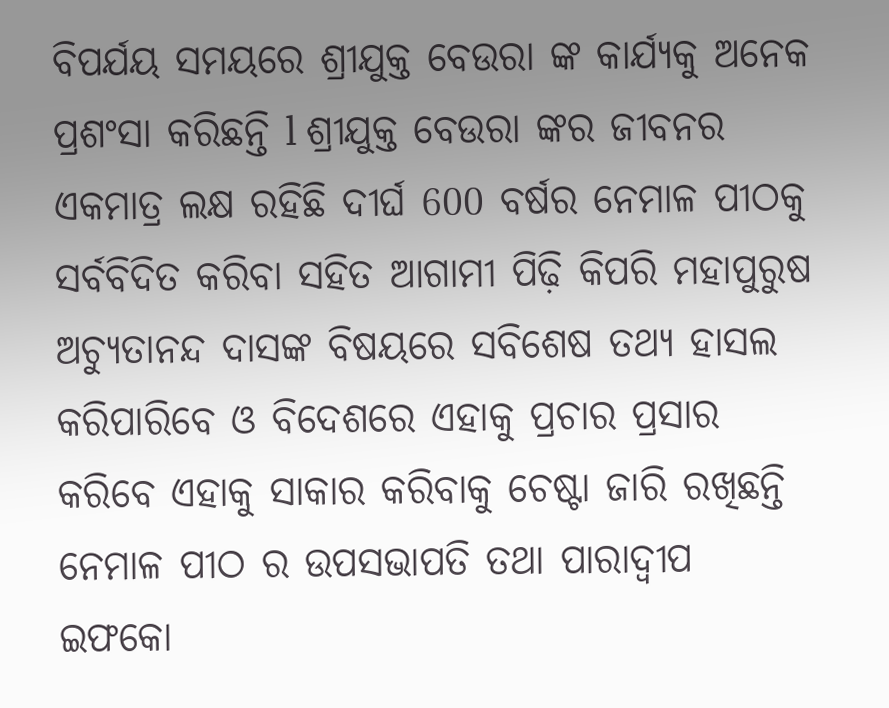ବିପର୍ଯୟ ସମୟରେ ଶ୍ରୀଯୁକ୍ତ ବେଉରା ଙ୍କ କାର୍ଯ୍ୟକୁ ଅନେକ ପ୍ରଶଂସା କରିଛନ୍ତି l ଶ୍ରୀଯୁକ୍ତ ବେଉରା ଙ୍କର ଜୀବନର ଏକମାତ୍ର ଲକ୍ଷ ରହିଛି ଦୀର୍ଘ 600 ବର୍ଷର ନେମାଳ ପୀଠକୁ ସର୍ବବିଦିତ କରିବା ସହିତ ଆଗାମୀ ପିଢ଼ି କିପରି ମହାପୁରୁଷ ଅଚ୍ୟୁତାନନ୍ଦ ଦାସଙ୍କ ବିଷୟରେ ସବିଶେଷ ତଥ୍ୟ ହାସଲ କରିପାରିବେ ଓ ବିଦେଶରେ ଏହାକୁ ପ୍ରଚାର ପ୍ରସାର କରିବେ ଏହାକୁ ସାକାର କରିବାକୁ ଚେଷ୍ଟା ଜାରି ରଖିଛନ୍ତି ନେମାଳ ପୀଠ ର ଉପସଭାପତି ତଥା ପାରାଦ୍ୱୀପ ଇଫକୋ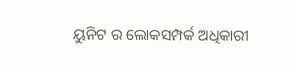ୟୁନିଟ ର ଲୋକସମ୍ପର୍କ ଅଧିକାରୀ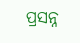ପ୍ରସନ୍ନ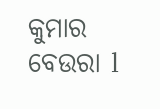କୁମାର ବେଉରା l